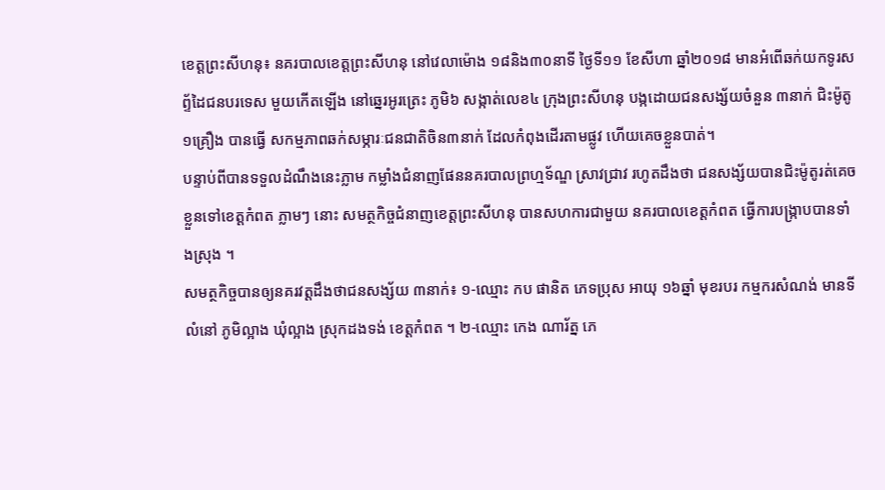ខេត្តព្រះសីហនុ៖ នគរបាលខេត្តព្រះសីហនុ នៅវេលាម៉ោង ១៨និង៣០នាទី ថ្ងៃទី១១ ខែសីហា ឆ្នាំ២០១៨ មានអំពេីឆក់យកទូរសព្ទ័ដៃជនបរទេស មួយកើតឡើង នៅឆ្នេរអូរត្រេះ ភូមិ៦ សង្កាត់លេខ៤ ក្រុងព្រះសីហនុ បង្កដោយជនសង្ស័យចំនួន ៣នាក់ ជិះម៉ូតូ១គ្រឿង បានធ្វើ សកម្មភាពឆក់សម្ភារៈជនជាតិចិន៣នាក់ ដែលកំពុងដើរតាមផ្លូវ ហើយគេចខ្លួនបាត់។
បន្ទាប់ពីបានទទួលដំណឹងនេះភ្លាម កម្លាំងជំនាញផែននគរបាលព្រហ្មទ័ណ្ឌ ស្រាវជ្រាវ រហូតដឹងថា ជនសង្ស័យបានជិះម៉ូតូរត់គេចខ្លួនទៅខេត្តកំពត ភ្លាមៗ នោះ សមត្ថកិច្ចជំនាញខេត្តព្រះសីហនុ បានសហការជាមួយ នគរបាលខេត្តកំពត ធ្វើការបង្ក្រាបបានទាំងស្រុង ។
សមត្ថកិច្ចបានឲ្យនគរវត្តដឹងថាជនសង្ស័យ ៣នាក់៖ ១-ឈ្មោះ កប ផានិត ភេទប្រុស អាយុ ១៦ឆ្នាំ មុខរបរ កម្មករសំណង់ មានទីលំនៅ ភូមិល្អាង ឃុំល្អាង ស្រុកដងទង់ ខេត្តកំពត ។ ២-ឈ្មោះ កេង ណារ័ត្ន ភេ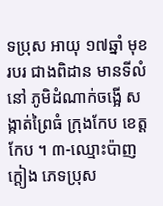ទប្រុស អាយុ ១៧ឆ្នាំ មុខរបរ ជាងពិដាន មានទីលំនៅ ភូមិដំណាក់ចង្អើ សង្កាត់ព្រៃធំ ក្រុងកែប ខេត្តកែប ។ ៣-ឈ្មោះប៉ាញ ក្តៀង ភេទប្រុស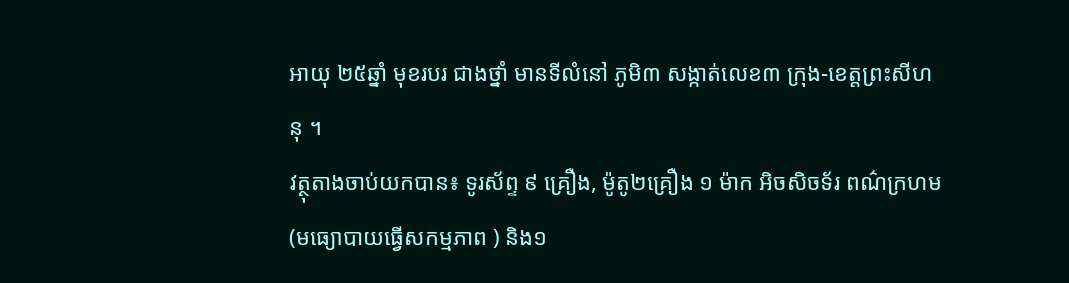អាយុ ២៥ឆ្នាំ មុខរបរ ជាងថ្នាំ មានទីលំនៅ ភូមិ៣ សង្កាត់លេខ៣ ក្រុង-ខេត្តព្រះសីហនុ ។
វត្ថុតាងចាប់យកបាន៖ ទូរស័ព្ទ ៩ គ្រឿង, ម៉ូតូ២គ្រឿង ១ ម៉ាក អិចសិចទ័រ ពណ៌ក្រហម (មធ្យោបាយធ្វើសកម្មភាព ) និង១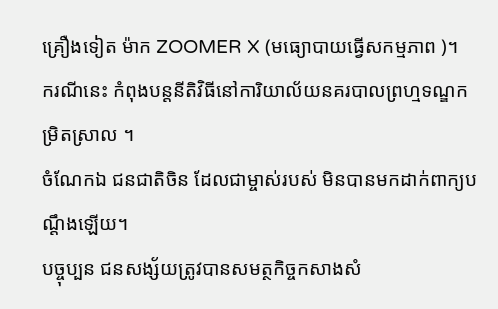គ្រឿងទៀត ម៉ាក ZOOMER X (មធ្យោបាយធ្វើសកម្មភាព )។
ករណីនេះ កំពុងបន្តនីតិវិធីនៅការិយាល័យនគរបាលព្រហ្មទណ្ឌកម្រិតស្រាល ។
ចំណែកឯ ជនជាតិចិន ដែលជាម្ចាស់របស់ មិនបានមកដាក់ពាក្យបណ្ដឹងឡើយ។
បច្ចុប្បន ជនសង្ស័យត្រូវបានសមត្ថកិច្ចកសាងសំ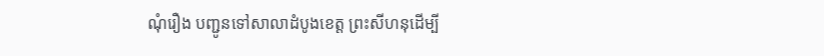ណុំរឿង បញ្ជូនទៅសាលាដំបូងខេត្ត ព្រះសីហនុដើម្បី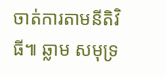ចាត់ការតាមនីតិវិធី៕ ឆ្លាម សមុទ្រ